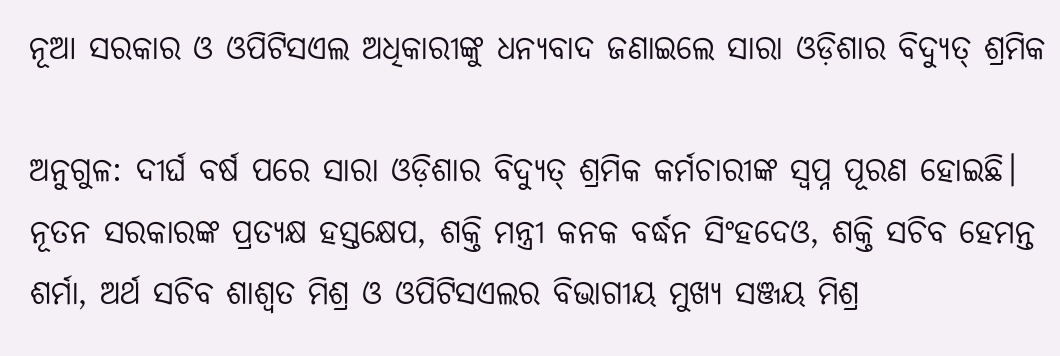ନୂଆ ସରକାର ଓ ଓପିଟିସଏଲ ଅଧିକାରୀଙ୍କୁ ଧନ୍ୟବାଦ ଜଣାଇଲେ ସାରା ଓଡ଼ିଶାର ବିଦ୍ୟୁତ୍ ଶ୍ରମିକ

ଅନୁଗୁଳ: ଦୀର୍ଘ ବର୍ଷ ପରେ ସାରା ଓଡ଼ିଶାର ବିଦ୍ୟୁତ୍ ଶ୍ରମିକ କର୍ମଚାରୀଙ୍କ ସ୍ୱପ୍ନ ପୂରଣ ହୋଇଛି। ନୂତନ ସରକାରଙ୍କ ପ୍ରତ୍ୟକ୍ଷ ହସ୍ତକ୍ଷେପ, ଶକ୍ତି ମନ୍ତ୍ରୀ କନକ ବର୍ଦ୍ଧନ ସିଂହଦେଓ, ଶକ୍ତି ସଚିବ ହେମନ୍ତ ଶର୍ମା, ଅର୍ଥ ସଚିବ ଶାଶ୍ୱତ ମିଶ୍ର ଓ ଓପିଟିସଏଲର ବିଭାଗୀୟ ମୁଖ୍ୟ ସଞ୍ଜୟ ମିଶ୍ର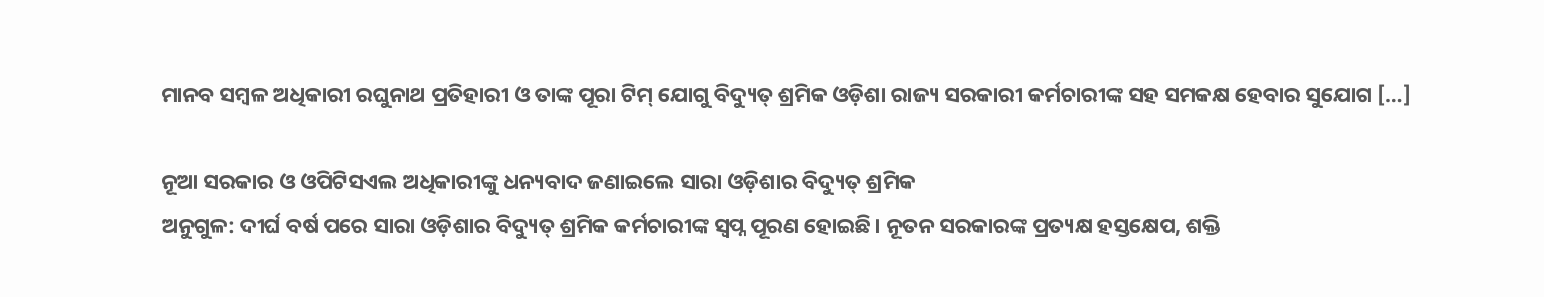ମାନବ ସମ୍ବଳ ଅଧିକାରୀ ରଘୁନାଥ ପ୍ରତିହାରୀ ଓ ତାଙ୍କ ପୂରା ଟିମ୍ ଯୋଗୁ ବିଦ୍ୟୁତ୍ ଶ୍ରମିକ ଓଡ଼ିଶା ରାଜ୍ୟ ସରକାରୀ କର୍ମଚାରୀଙ୍କ ସହ ସମକକ୍ଷ ହେବାର ସୁଯୋଗ […]

ନୂଆ ସରକାର ଓ ଓପିଟିସଏଲ ଅଧିକାରୀଙ୍କୁ ଧନ୍ୟବାଦ ଜଣାଇଲେ ସାରା ଓଡ଼ିଶାର ବିଦ୍ୟୁତ୍ ଶ୍ରମିକ
ଅନୁଗୁଳ: ଦୀର୍ଘ ବର୍ଷ ପରେ ସାରା ଓଡ଼ିଶାର ବିଦ୍ୟୁତ୍ ଶ୍ରମିକ କର୍ମଚାରୀଙ୍କ ସ୍ୱପ୍ନ ପୂରଣ ହୋଇଛି। ନୂତନ ସରକାରଙ୍କ ପ୍ରତ୍ୟକ୍ଷ ହସ୍ତକ୍ଷେପ, ଶକ୍ତି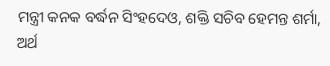ମନ୍ତ୍ରୀ କନକ ବର୍ଦ୍ଧନ ସିଂହଦେଓ, ଶକ୍ତି ସଚିବ ହେମନ୍ତ ଶର୍ମା, ଅର୍ଥ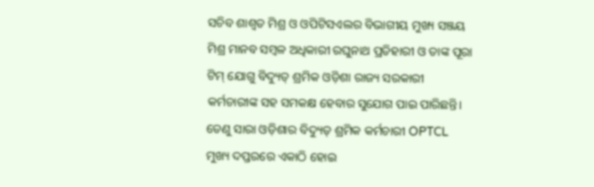ସଚିବ ଶାଶ୍ୱତ ମିଶ୍ର ଓ ଓପିଟିସଏଲର ବିଭାଗୀୟ ମୁଖ୍ୟ ସଞ୍ଜୟ ମିଶ୍ର ମାନବ ସମ୍ବଳ ଅଧିକାରୀ ରଘୁନାଥ ପ୍ରତିହାରୀ ଓ ତାଙ୍କ ପୂରା ଟିମ୍ ଯୋଗୁ ବିଦ୍ୟୁତ୍ ଶ୍ରମିକ ଓଡ଼ିଶା ରାଜ୍ୟ ସରକାରୀ କର୍ମଚାରୀଙ୍କ ସହ ସମକକ୍ଷ ହେବାର ସୁଯୋଗ ପାଇ ପାରିଛନ୍ତି। ତେଣୁ ସାରା ଓଡ଼ିଶାର ବିଦ୍ୟୁତ୍ ଶ୍ରମିକ କର୍ମଚାରୀ OPTCL ମୁଖ୍ୟ ଦପ୍ତରରେ ଏକାଠି ହୋଇ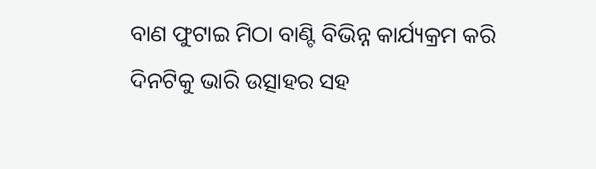ବାଣ ଫୁଟାଇ ମିଠା ବାଣ୍ଟି ବିଭିନ୍ନ କାର୍ଯ୍ୟକ୍ରମ କରି ଦିନଟିକୁ ଭାରି ଉତ୍ସାହର ସହ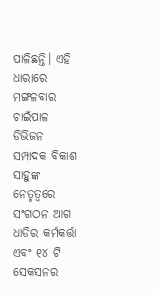ପାଳିଛନ୍ତି। ଏହି ଧାରାରେ ମଙ୍ଗଳବାର ଚାଇଁପାଳ ଡିଭିଜନ ସମ୍ପାଦକ ବିକାଶ ସାହୁଙ୍କ ନେତୃତ୍ଵରେ ସଂଗଠନ ଆଗ ଧାଡିର କର୍ମକର୍ତ୍ତା ଏବଂ ୧୪ ଟି ସେକସନର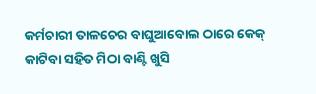କର୍ମଚାରୀ ତାଳଚେର ବାଘୁଆବୋଲ ଠାରେ କେକ୍ କାଟିବା ସହିତ ମିଠା ବାଣ୍ଟି ଖୁସି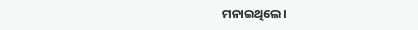ମନାଇଥିଲେ।